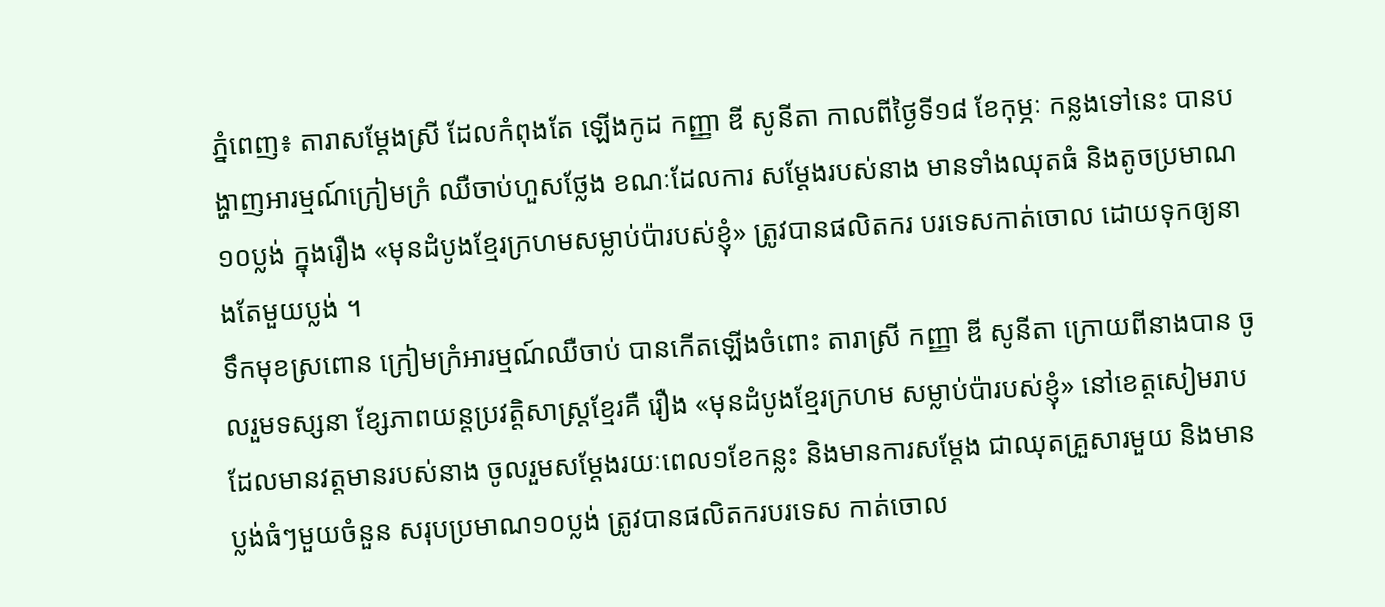ភ្នំពេញ៖ តារាសម្តែងស្រី ដែលកំពុងតែ ឡើងកូដ កញ្ញា ឌី សូនីតា កាលពីថ្ងៃទី១៨ ខែកុម្ភៈ កន្លងទៅនេះ បានបង្ហាញអារម្មណ៍ក្រៀមក្រំ ឈឺចាប់ហួសថ្លែង ខណៈដែលការ សម្តែងរបស់នាង មានទាំងឈុតធំ និងតូចប្រមាណ១០ប្លង់ ក្នុងរឿង «មុនដំបូងខ្មែរក្រហមសម្លាប់ប៉ារបស់ខ្ញុំ» ត្រូវបានផលិតករ បរទេសកាត់ចោល ដោយទុកឲ្យនាងតែមួយប្លង់ ។
ទឹកមុខស្រពោន ក្រៀមក្រំអារម្មណ៍ឈឺចាប់ បានកើតឡើងចំពោះ តារាស្រី កញ្ញា ឌី សូនីតា ក្រោយពីនាងបាន ចូលរួមទស្សនា ខ្សែភាពយន្តប្រវត្តិសាស្ត្រខ្មែរគឺ រឿង «មុនដំបូងខ្មែរក្រហម សម្លាប់ប៉ារបស់ខ្ញុំ» នៅខេត្តសៀមរាប ដែលមានវត្តមានរបស់នាង ចូលរួមសម្តែងរយៈពេល១ខែកន្លះ និងមានការសម្តែង ជាឈុតគ្រួសារមួយ និងមានប្លង់ធំៗមួយចំនួន សរុបប្រមាណ១០ប្លង់ ត្រូវបានផលិតករបរទេស កាត់ចោល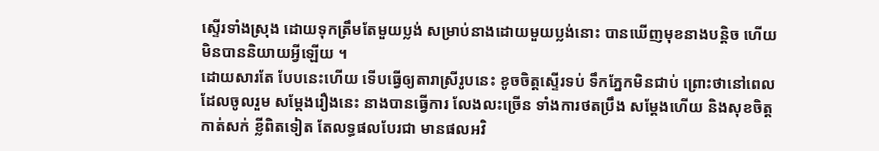ស្ទើរទាំងស្រុង ដោយទុកត្រឹមតែមួយប្លង់ សម្រាប់នាងដោយមួយប្លង់នោះ បានឃើញមុខនាងបន្តិច ហើយមិនបាននិយាយអ្វីឡើយ ។
ដោយសារតែ បែបនេះហើយ ទើបធ្វើឲ្យតារាស្រីរូបនេះ ខូចចិត្តស្ទើរទប់ ទឹកភ្នែកមិនជាប់ ព្រោះថានៅពេល ដែលចូលរួម សម្តែងរឿងនេះ នាងបានធ្វើការ លែងលះច្រើន ទាំងការថតប្រឹង សម្តែងហើយ និងសុខចិត្តកាត់សក់ ខ្លីពិតទៀត តែលទ្ធផលបែរជា មានផលអវិ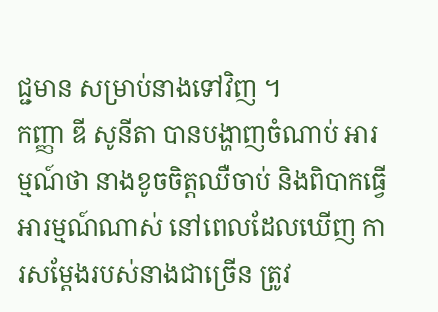ជ្ជមាន សម្រាប់នាងទៅវិញ ។
កញ្ញា ឌី សូនីតា បានបង្ហាញចំណាប់ អារម្មណ៍ថា នាងខូចចិត្តឈឺចាប់ និងពិបាកធ្វើ អារម្មណ៍ណាស់ នៅពេលដែលឃើញ ការសម្តែងរបស់នាងជាច្រើន ត្រូវ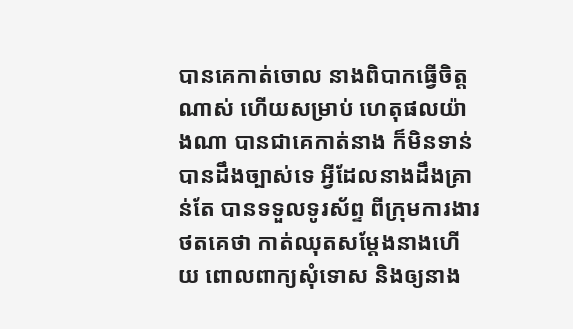បានគេកាត់ចោល នាងពិបាកធ្វើចិត្តណាស់ ហើយសម្រាប់ ហេតុផលយ៉ាងណា បានជាគេកាត់នាង ក៏មិនទាន់បានដឹងច្បាស់ទេ អ្វីដែលនាងដឹងគ្រាន់តែ បានទទួលទូរស័ព្ទ ពីក្រុមការងារថតគេថា កាត់ឈុតសម្តែងនាងហើយ ពោលពាក្យសុំទោស និងឲ្យនាង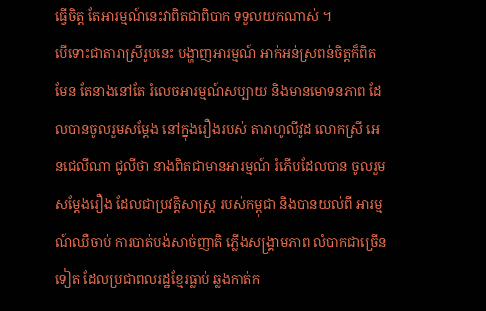ធ្វើចិត្ត តែអារម្មណ៍នេះវាពិតជាពិបាក ទទួលយកណាស់ ។
បើទោះជាតារាស្រីរូបនេះ បង្ហាញអារម្មណ៍ អាក់អន់ស្រពន់ចិត្តក៏ពិតមែន តែនាងនៅតែ រំលេចអារម្មណ៍សប្បាយ និងមានមោទនភាព ដែលបានចូលរួមសម្តែង នៅក្នុងរឿងរបស់ តារាហូលីវូដ លោកស្រី អេនជេលីណា ជូលីថា នាងពិតជាមានអារម្មណ៍ រំភើបដែលបាន ចូលរួមសម្តែងរឿង ដែលជាប្រវតិ្តសាស្ត្រ របស់កម្ពុជា និងបានយល់ពី អារម្មណ៍ឈឺចាប់ ការបាត់បង់សាច់ញាតិ ភ្លើងសង្គ្រាមភាព លំបាកជាច្រើនទៀត ដែលប្រជាពលរដ្ឋខ្មែរធ្លាប់ ឆ្លងកាត់ក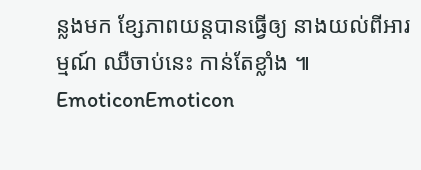ន្លងមក ខ្សែភាពយន្តបានធ្វើឲ្យ នាងយល់ពីអារម្មណ៍ ឈឺចាប់នេះ កាន់តែខ្លាំង ៕
EmoticonEmoticon